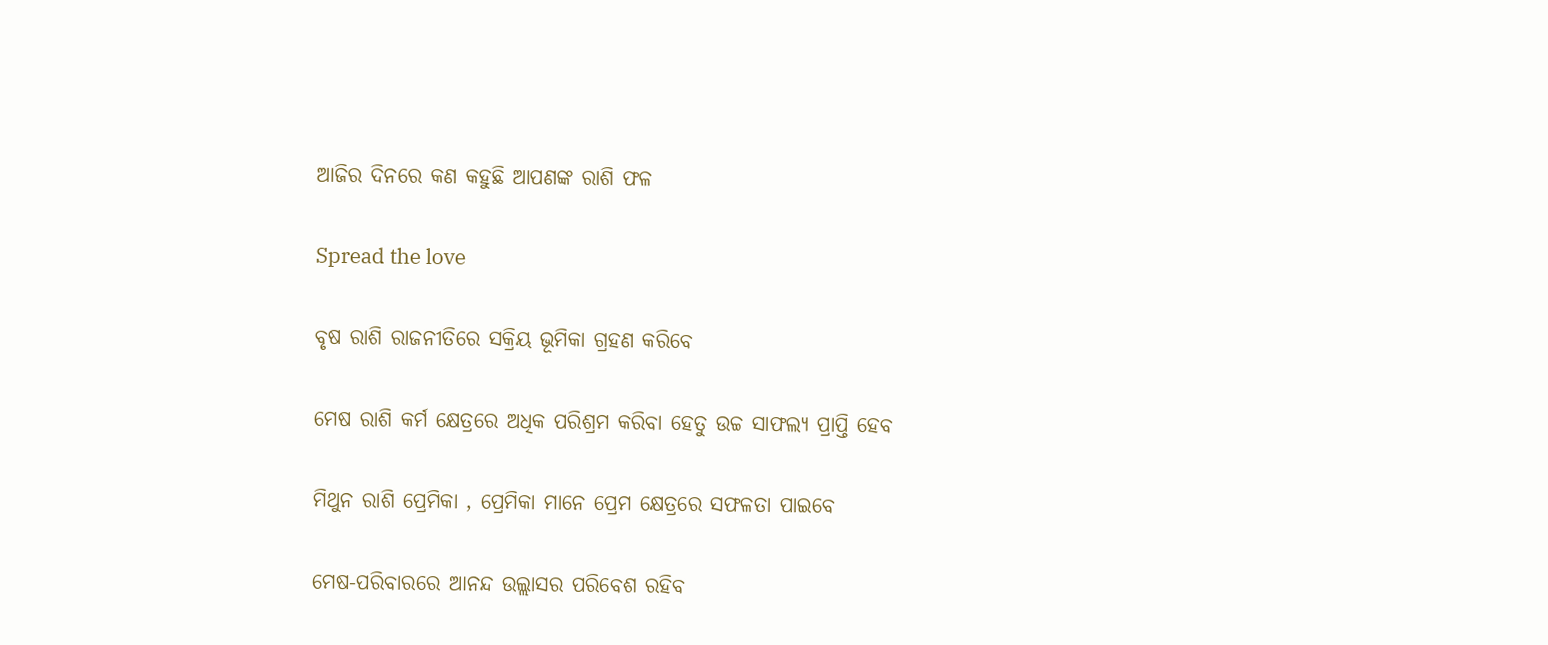ଆଜିର ଦିନରେ କଣ କହୁଛି ଆପଣଙ୍କ ରାଶି ଫଳ

Spread the love

ବୃଷ ରାଶି ରାଜନୀତିରେ ସକ୍ରିୟ ଭୂମିକା ଗ୍ରହଣ କରିବେ

ମେଷ ରାଶି କର୍ମ କ୍ଷେତ୍ରରେ ଅଧିକ ପରିଶ୍ରମ କରିବା ହେତୁ ଉଚ୍ଚ ସାଫଲ୍ୟ ପ୍ରାପ୍ତି ହେବ

ମିଥୁନ ରାଶି ପ୍ରେମିକା , ପ୍ରେମିକା ମାନେ ପ୍ରେମ କ୍ଷେତ୍ରରେ ସଫଳତା ପାଇବେ

ମେଷ-ପରିବାରରେ ଆନନ୍ଦ ଉଲ୍ଲାସର ପରିବେଶ ରହିବ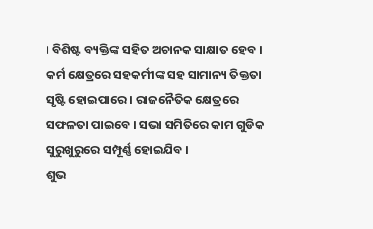। ବିଶିଷ୍ଟ ବ୍ୟକ୍ତିଙ୍କ ସହିତ ଅଚାନକ ସାକ୍ଷାତ ହେବ । କର୍ମ କ୍ଷେତ୍ରରେ ସହକର୍ମୀଙ୍କ ସହ ସାମାନ୍ୟ ତିକ୍ତତା ସୃଷ୍ଟି ହୋଇପାରେ । ରାଜନୈତିକ କ୍ଷେତ୍ରରେ ସଫଳତା ପାଇବେ । ସଭା ସମିତିରେ କାମ ଗୁଡିକ ସୁରୁଖୁରୁରେ ସମ୍ପୂର୍ଣ୍ଣ ହୋଇଯିବ ।
ଶୁଭ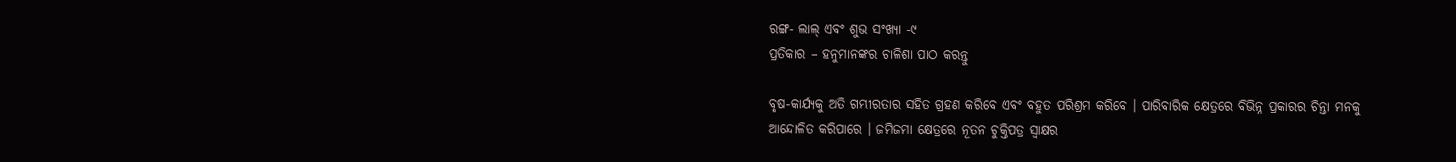ରଙ୍ଗ- ଲାଲ୍ ଏବଂ ଶୁଭ ସଂଖ୍ୟା -୯
ପ୍ରତିକାର – ହନୁମାନଙ୍କର ଚାଳିଶା ପାଠ କରନ୍ତୁ

ବୃଷ-କାର୍ଯ୍ୟକୁ ଅତି ଗମ୍ଭୀରତାର ସହିତ ଗ୍ରହଣ କରିବେ ଏବଂ ବହୁତ ପରିଶ୍ରମ କରିବେ । ପାରିବାରିକ କ୍ଷେତ୍ରରେ ବିଭିନ୍ନ ପ୍ରକାରର ଚିନ୍ତା ମନକୁ ଆନ୍ଦୋଳିତ କରିପାରେ । ଜମିଜମା କ୍ଷେତ୍ରରେ ନୂତନ ଚୁକ୍ତିପତ୍ର ସ୍ୱାକ୍ଷର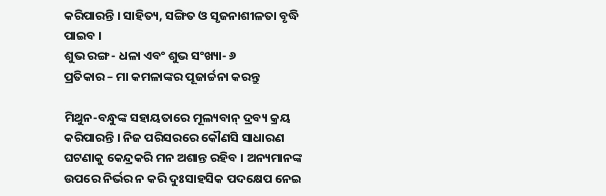କରିପାରନ୍ତି । ସାହିତ୍ୟ, ସଙ୍ଗିତ ଓ ସୃଜନାଶୀଳତା ବୃଦ୍ଧି ପାଇବ ।
ଶୁଭ ରଙ୍ଗ- ଧଳା ଏବଂ ଶୁଭ ସଂଖ୍ୟା- ୬
ପ୍ରତିକାର – ମା କମଳାଙ୍କର ପୂଜାର୍ଚ୍ଚନା କରନ୍ତୁ

ମିଥୁନ-ବନ୍ଧୁଙ୍କ ସହାୟତାରେ ମୂଲ୍ୟବାନ୍ ଦ୍ରବ୍ୟ କ୍ରୟ କରିପାରନ୍ତି । ନିଜ ପରିସରରେ କୌଣସି ସାଧାରଣ ଘଟଣାକୁ କେନ୍ଦ୍ରକରି ମନ ଅଶାନ୍ତ ରହିବ । ଅନ୍ୟମାନଙ୍କ ଉପରେ ନିର୍ଭର ନ କରି ଦୁଃସାହସିକ ପଦକ୍ଷେପ ନେଇ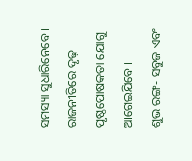ସମସ୍ୟା ସୁଧାରିନେବେ । ରାଜନୀତିରେ ଦୃଢ଼ ପୃଷ୍ଠପୋଷକତା ଯୋଗୁ ଆଗେଇଯିବେ ।
ଶୁଭ ରଙ୍ଗ- ସବୁଜ ଏବଂ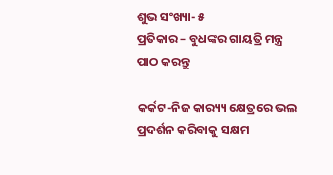ଶୁଭ ସଂଖ୍ୟା- ୫
ପ୍ରତିକାର – ବୁଧଙ୍କର ଗାୟତ୍ରି ମନ୍ତ୍ର ପାଠ କରନ୍ତୁ

କର୍କଟ-ନିଜ କାର‌୍ୟ୍ୟ କ୍ଷେତ୍ରରେ ଭଲ ପ୍ରଦର୍ଶନ କରିବାକୁ ସକ୍ଷମ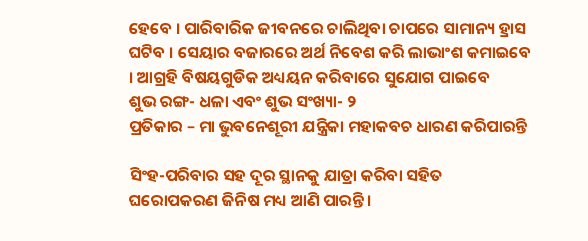ହେବେ । ପାରିବାରିକ ଜୀବନରେ ଚାଲିଥିବା ଚାପରେ ସାମାନ୍ୟ ହ୍ରାସ ଘଟିବ । ସେୟାର ବଜାରରେ ଅର୍ଥ ନିବେଶ କରି ଲାଭାଂଶ କମାଇବେ । ଆଗ୍ରହି ବିଷୟଗୁଡିକ ଅଧ୍ୟୟନ କରିବାରେ ସୁଯୋଗ ପାଇବେ
ଶୁଭ ରଙ୍ଗ- ଧଳା ଏବଂ ଶୁଭ ସଂଖ୍ୟା- ୨
ପ୍ରତିକାର – ମା ଭୁବନେଶୂରୀ ଯନ୍ତ୍ରିକା ମହାକବଚ ଧାରଣ କରିପାରନ୍ତି

ସିଂହ-ପରିବାର ସହ ଦୂର ସ୍ଥାନକୁ ଯାତ୍ରା କରିବା ସହିତ ଘରୋପକରଣ ଜିନିଷ ମଧ୍ୟ ଆଣି ପାରନ୍ତି ।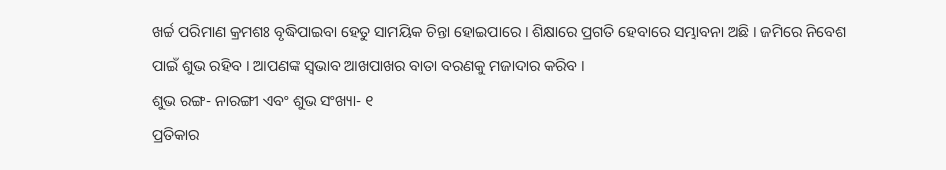ଖର୍ଚ୍ଚ ପରିମାଣ କ୍ରମଶଃ ବୃଦ୍ଧିପାଇବା ହେତୁ ସାମୟିକ ଚିନ୍ତା ହୋଇପାରେ । ଶିକ୍ଷାରେ ପ୍ରଗତି ହେବାରେ ସମ୍ଭାବନା ଅଛି । ଜମିରେ ନିବେଶ ପାଇଁ ଶୁଭ ରହିବ । ଆପଣଙ୍କ ସ୍ୱଭାବ ଆଖପାଖର ବାତା ବରଣକୁ ମଜାଦାର କରିବ ।
ଶୁଭ ରଙ୍ଗ- ନାରଙ୍ଗୀ ଏବଂ ଶୁଭ ସଂଖ୍ୟା- ୧
ପ୍ରତିକାର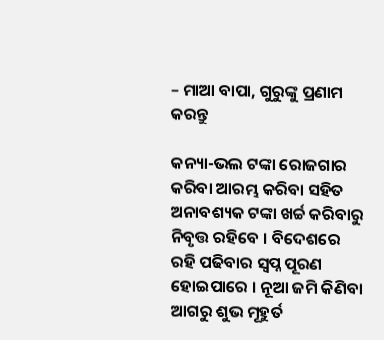– ମାଆ ବାପା, ଗୁରୁଙ୍କୁ ପ୍ରଣାମ କରନ୍ତୁ

କନ୍ୟା-ଭଲ ଟଙ୍କା ରୋଜଗାର କରିବା ଆରମ୍ଭ କରିବା ସହିତ ଅନାବଶ୍ୟକ ଟଙ୍କା ଖର୍ଚ୍ଚ କରିବାରୁ ନିବୃତ୍ତ ରହିବେ । ବିଦେଶରେ ରହି ପଢିବାର ସ୍ୱପ୍ନ ପୂରଣ ହୋଇପାରେ । ନୂଆ ଜମି କିଣିବା ଆଗରୁ ଶୁଭ ମୂହୁର୍ତ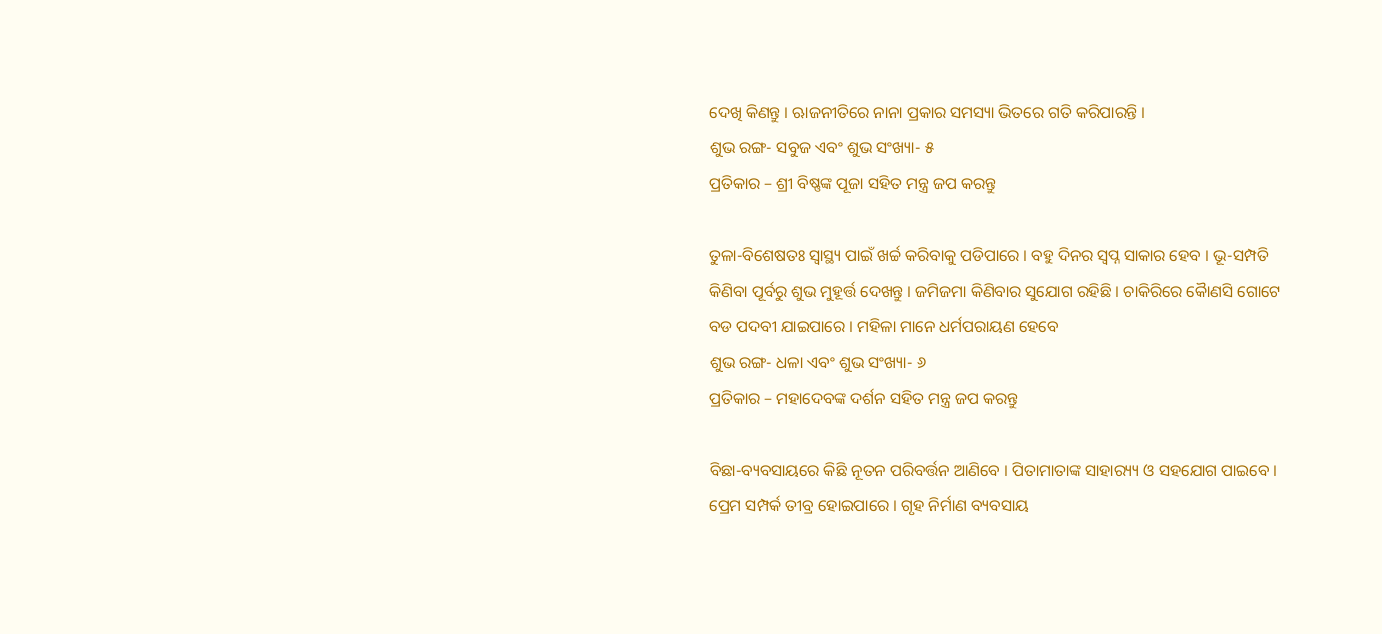ଦେଖି କିଣନ୍ତୁ । ଋାଜନୀତିରେ ନାନା ପ୍ରକାର ସମସ୍ୟା ଭିତରେ ଗତି କରିପାରନ୍ତି ।
ଶୁଭ ରଙ୍ଗ- ସବୁଜ ଏବଂ ଶୁଭ ସଂଖ୍ୟା- ୫
ପ୍ରତିକାର – ଶ୍ରୀ ବିଷ୍ଣଙ୍କ ପୂଜା ସହିତ ମନ୍ତ୍ର ଜପ କରନ୍ତୁ

ତୁଳା-ବିଶେଷତଃ ସ୍ୱାସ୍ଥ୍ୟ ପାଇଁ ଖର୍ଚ୍ଚ କରିବାକୁ ପଡିପାରେ । ବହୁ ଦିନର ସ୍ୱପ୍ନ ସାକାର ହେବ । ଭୂ-ସମ୍ପତି କିଣିବା ପୂର୍ବରୁ ଶୁଭ ମୁହୂର୍ତ୍ତ ଦେଖନ୍ତୁ । ଜମିଜମା କିଣିବାର ସୁଯୋଗ ରହିଛି । ଚାକିରିରେ କୈାଣସି ଗୋଟେ ବଡ ପଦବୀ ଯାଇପାରେ । ମହିଳା ମାନେ ଧର୍ମପରାୟଣ ହେବେ
ଶୁଭ ରଙ୍ଗ- ଧଳା ଏବଂ ଶୁଭ ସଂଖ୍ୟା- ୬
ପ୍ରତିକାର – ମହାଦେବଙ୍କ ଦର୍ଶନ ସହିତ ମନ୍ତ୍ର ଜପ କରନ୍ତୁ

ବିଛା-ବ୍ୟବସାୟରେ କିଛି ନୂତନ ପରିବର୍ତ୍ତନ ଆଣିବେ । ପିତାମାତାଙ୍କ ସାହାର‌୍ୟ୍ୟ ଓ ସହଯୋଗ ପାଇବେ । ପ୍ରେମ ସମ୍ପର୍କ ତୀବ୍ର ହୋଇପାରେ । ଗୃହ ନିର୍ମାଣ ବ୍ୟବସାୟ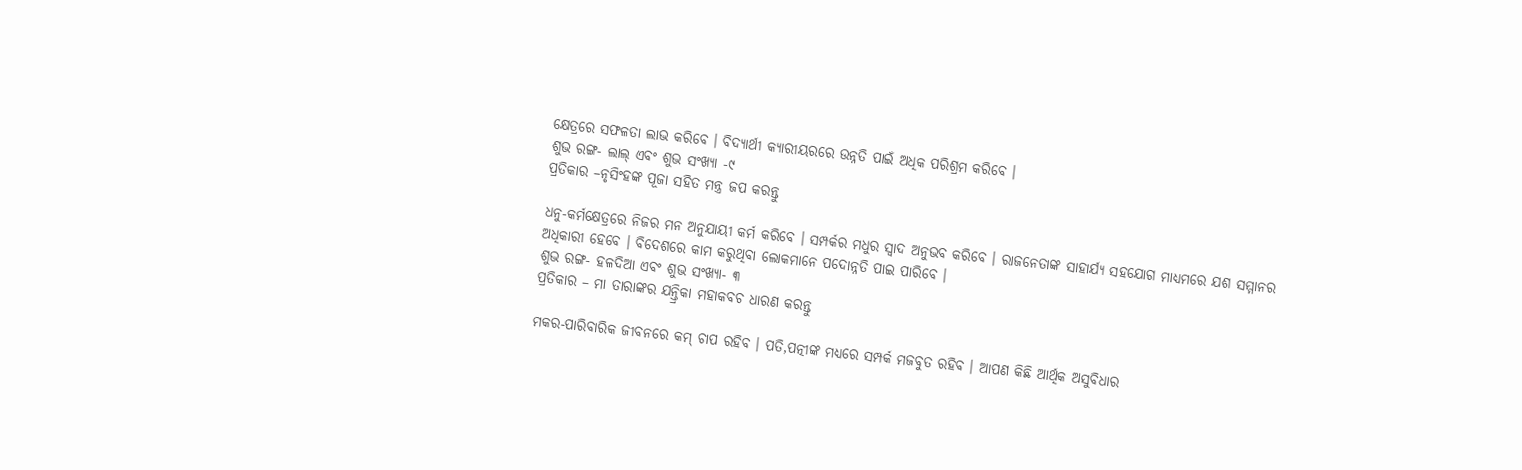କ୍ଷେତ୍ରରେ ସଫଳତା ଲାଭ କରିବେ । ବିଦ୍ୟାର୍ଥୀ କ୍ୟାରୀୟରରେ ଉନ୍ନତି ପାଇଁ ଅଧିକ ପରିଶ୍ରମ କରିବେ ।
ଶୁଭ ରଙ୍ଗ- ଲାଲ୍ ଏବଂ ଶୁଭ ସଂଖ୍ୟା -୯
ପ୍ରତିକାର –ନୃସିଂହଙ୍କ ପୂଜା ସହିତ ମନ୍ତ୍ର ଜପ କରନ୍ତୁ

ଧନୁ-କର୍ମକ୍ଷେତ୍ରରେ ନିଜର ମନ ଅନୁଯାୟୀ କର୍ମ କରିବେ । ସମ୍ପର୍କର ମଧୁର ସ୍ୱାଦ ଅନୁଭବ କରିବେ । ରାଜନେତାଙ୍କ ସାହାର୍ଯ୍ୟ ସହଯୋଗ ମାଧ୍ୟମରେ ଯଶ ସମ୍ମାନର ଅଧିକାରୀ ହେବେ । ବିଦେଶରେ କାମ କରୁଥିବା ଲୋକମାନେ ପଦୋନ୍ନତି ପାଇ ପାରିବେ ।
ଶୁଭ ରଙ୍ଗ- ହଳଦିଆ ଏବଂ ଶୁଭ ସଂଖ୍ୟା- ୩
ପ୍ରତିକାର – ମା ତାରାଙ୍କର ଯନ୍ତ୍ରିକା ମହାକବଚ ଧାରଣ କରନ୍ତୁ

ମକର-ପାରିବାରିକ ଜୀବନରେ କମ୍ ଚାପ ରହିବ । ପତି,ପତ୍ନୀଙ୍କ ମଧ୍ୟରେ ସମ୍ପର୍କ ମଜବୁତ ରହିବ । ଆପଣ କିଛି ଆର୍ଥିକ ଅସୁବିଧାର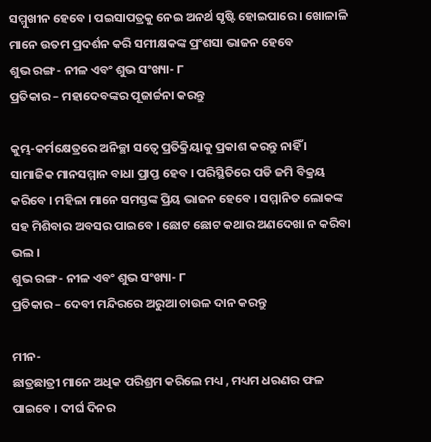ସମ୍ମୁଖୀନ ହେବେ । ପଇସାପତ୍ରକୁ ନେଇ ଅନର୍ଥ ସୃଷ୍ଟି ହୋଇପାରେ । ଖୋଳାଳି ମାନେ ଉତମ ପ୍ରଦର୍ଶନ କରି ସମୀକ୍ଷକଙ୍କ ପ୍ରଂଶସା ଭାଜନ ହେବେ
ଶୁଭ ରଙ୍ଗ- ନୀଳ ଏବଂ ଶୁଭ ସଂଖ୍ୟା- ୮
ପ୍ରତିକାର – ମହାଦେବଙ୍କର ପୂଜାର୍ଚ୍ଚନା କରନ୍ତୁ

କୁମ୍ଭ-କର୍ମକ୍ଷେତ୍ରରେ ଅନିଚ୍ଛା ସତ୍ୱେ ପ୍ରତିକ୍ରିୟାକୁ ପ୍ରକାଶ କରନ୍ତୁ ନାହିଁ । ସାମାଜିକ ମାନସମ୍ମାନ ବାଧା ପ୍ରାପ୍ତ ହେବ । ପରିସ୍ଥିତିରେ ପଡି ଜମି ବିକ୍ରୟ କରିବେ । ମହିଳା ମାନେ ସମସ୍ତଙ୍କ ପ୍ରିୟ ଭାଜନ ହେବେ । ସମ୍ମାନିତ ଲୋକଙ୍କ ସହ ମିଶିବାର ଅବସର ପାଇବେ । ଛୋଟ ଛୋଟ କଥାର ଅଣଦେଖା ନ କରିବା ଭଲ ।
ଶୁଭ ରଙ୍ଗ- ନୀଳ ଏବଂ ଶୁଭ ସଂଖ୍ୟା- ୮
ପ୍ରତିକାର – ଦେବୀ ମନ୍ଦିରରେ ଅରୁଆ ଚାଉଳ ଦାନ କରନ୍ତୁ

ମୀନ-
ଛାତ୍ରଛାତ୍ରୀ ମାନେ ଅଧିକ ପରିଶ୍ରମ କରିଲେ ମଧ୍ୟ , ମଧ୍ୟମ ଧରଣର ଫଳ ପାଇବେ । ଦୀର୍ଘ ଦିନର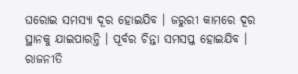ଘରୋଇ ସମସ୍ୟା ଦୂର ହୋଇଯିବ । ଜରୁରୀ କାମରେ ଦୂର ସ୍ଥାନକୁ ଯାଇପାରନ୍ତି । ପୂର୍ବର ଚିନ୍ତା ସମସପ୍ତ ହୋଇଯିବ । ରାଜନୀତି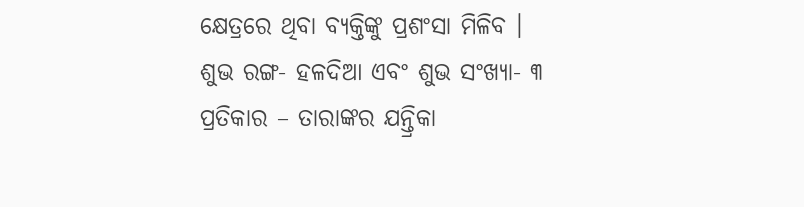କ୍ଷେତ୍ରରେ ଥିବା ବ୍ୟକ୍ତିଙ୍କୁ ପ୍ରଶଂସା ମିଳିବ ।
ଶୁଭ ରଙ୍ଗ- ହଳଦିଆ ଏବଂ ଶୁଭ ସଂଖ୍ୟା- ୩
ପ୍ରତିକାର – ତାରାଙ୍କର ଯନ୍ତ୍ରିକା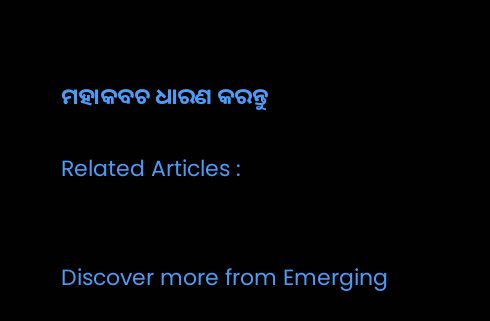ମହାକବଚ ଧାରଣ କରନ୍ତୁ

Related Articles :


Discover more from Emerging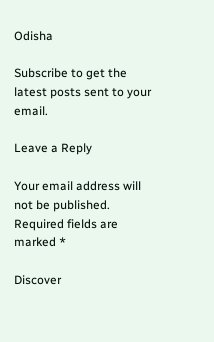Odisha

Subscribe to get the latest posts sent to your email.

Leave a Reply

Your email address will not be published. Required fields are marked *

Discover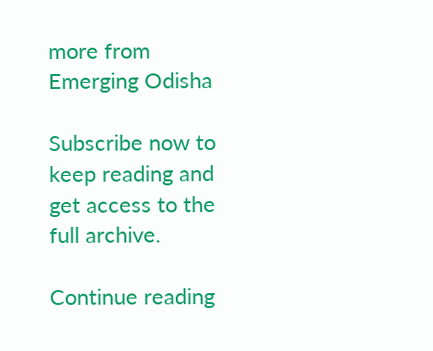more from Emerging Odisha

Subscribe now to keep reading and get access to the full archive.

Continue reading